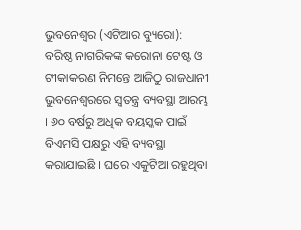ଭୁବନେଶ୍ୱର (ଏଟିଆର ବ୍ୟୁରୋ): ବରିଷ୍ଠ ନାଗରିକଙ୍କ କରୋନା ଟେଷ୍ଟ ଓ ଟୀକାକରଣ ନିମନ୍ତେ ଆଜିଠୁ ରାଜଧାନୀ ଭୁବନେଶ୍ୱରରେ ସ୍ୱତନ୍ତ୍ର ବ୍ୟବସ୍ଥା ଆରମ୍ଭ । ୬୦ ବର୍ଷରୁ ଅଧିକ ବୟସ୍କକ ପାଇଁ ବିଏମସି ପକ୍ଷରୁ ଏହି ବ୍ୟବସ୍ଥା କରାଯାଇଛି । ଘରେ ଏକୁଟିଆ ରହୁଥିବା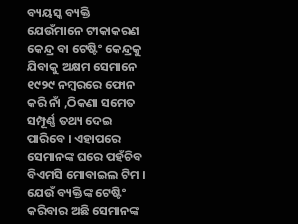ବ୍ୟୟସ୍କ ବ୍ୟକ୍ତି ଯେଉଁମାନେ ଟୀକାକରଣ କେନ୍ଦ୍ର ବା ଟେଷ୍ଟିଂ କେନ୍ଦ୍ରକୁ ଯିବାକୁ ଅକ୍ଷମ ସେମାନେ ୧୯୨୯ ନମ୍ବରରେ ଫୋନ କରି ନାଁ ,ଠିକଣା ସମେତ ସମ୍ପୂର୍ଣ୍ଣ ତଥ୍ୟ ଦେଇ ପାରିବେ । ଏହାପରେ ସେମାନଙ୍କ ଘରେ ପହଁଚିବ ବିଏମସି ମୋବାଇଲ ଟିମ ।
ଯେଉଁ ବ୍ୟକ୍ତିଙ୍କ ଟେଷ୍ଟିଂ କରିବାର ଅଛି ସେମାନଙ୍କ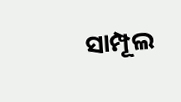ସାମ୍ପୂଲ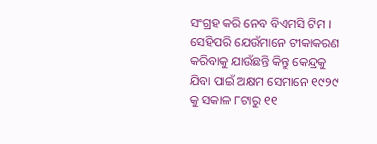ସଂଗ୍ରହ କରି ନେବ ବିଏମସି ଟିମ । ସେହିପରି ଯେଉଁମାନେ ଟୀକାକରଣ କରିବାକୁ ଯାଉଁଛନ୍ତି କିନ୍ତୁ କେନ୍ଦ୍ରକୁ ଯିବା ପାଇଁ ଅକ୍ଷମ ସେମାନେ ୧୯୨୯ କୁ ସକାଳ ୮ଟାରୁ ୧୧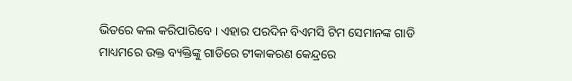ଭିତରେ କଲ କରିପାରିବେ । ଏହାର ପରଦିନ ବିଏମସି ଟିମ ସେମାନଙ୍କ ଗାଡି ମାଧ୍ୟମରେ ଉକ୍ତ ବ୍ୟକ୍ତିଙ୍କୁ ଗାଡିରେ ଟୀକାକରଣ କେନ୍ଦ୍ରରେ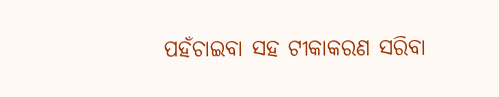ପହଁଚାଇବା ସହ ଟୀକାକରଣ ସରିବା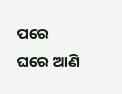ପରେ ଘରେ ଆଣି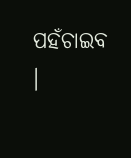ପହଁଚାଇବ ।